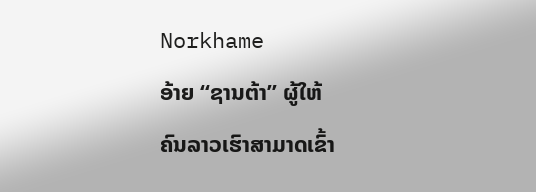Norkhame
ອ້າຍ “ຊານຕ້າ” ຜູ້ໃຫ້
ຄົນລາວເຮົາສາມາດເຂົ້າ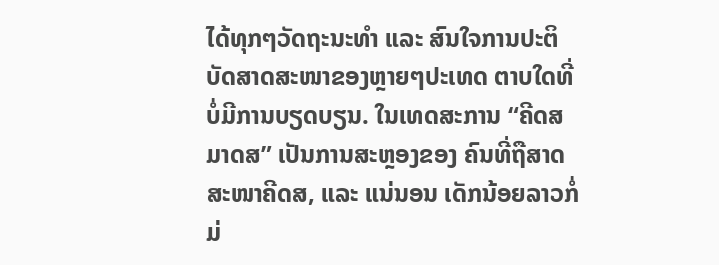ໄດ້ທຸກໆວັດຖະນະທຳ ແລະ ສົນໃຈການປະຕິບັດສາດສະໜາຂອງຫຼາຍໆປະເທດ ຕາບໃດທີ່ບໍ່ມີການບຽດບຽນ. ໃນເທດສະການ “ຄີດສມາດສ” ເປັນການສະຫຼອງຂອງ ຄົນທີ່ຖືສາດສະໜາຄີດສ, ແລະ ແນ່ນອນ ເດັກນ້ອຍລາວກໍ່ມ່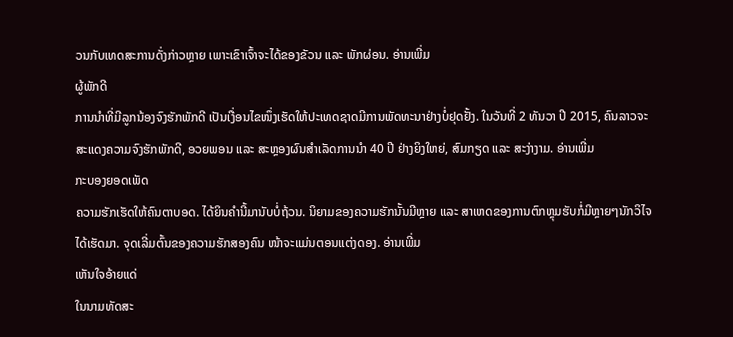ວນກັບເທດສະການດັ່ງກ່າວຫຼາຍ ເພາະເຂົາເຈົ້າຈະໄດ້ຂອງຂັວນ ແລະ ພັກຜ່ອນ. ອ່ານເພີ່ມ
ຜູ້ພັກດີ
ການນຳທີ່ມີລູກນ້ອງຈົງຮັກພັກດີ ເປັນເງື່ອນໄຂໜຶ່ງເຮັດໃຫ້ປະເທດຊາດມີການພັດທະນາຢ່າງບໍ່ຢຸດຢັ້ງ. ໃນວັນທີ່ 2 ທັນວາ ປີ 2015, ຄົນລາວຈະສະແດງຄວາມຈົງຮັກພັກດີ, ອວຍພອນ ແລະ ສະຫຼອງຜົນສຳເລັດການນຳ 40 ປີ ຢ່າງຍິງໃຫຍ່, ສົມກຽດ ແລະ ສະງ່າງາມ. ອ່ານເພີ່ມ
ກະບອງຍອດເພັດ
ຄວາມຮັກເຮັດໃຫ້ຄົນຕາບອດ. ໄດ້ຍິນຄຳນີ້ມານັບບໍ່ຖ້ວນ. ນິຍາມຂອງຄວາມຮັກນັ້ນມີຫຼາຍ ແລະ ສາເຫດຂອງການຕົກຫຼຸມຮັບກໍ່ມີຫຼາຍໆນັກວິໄຈໄດ້ເຮັດມາ. ຈຸດເລີ່ມຕົ້ນຂອງຄວາມຮັກສອງຄົນ ໜ້າຈະແມ່ນຕອນແຕ່ງດອງ. ອ່ານເພີ່ມ
ເຫັນໃຈອ້າຍແດ່
ໃນນາມທັດສະ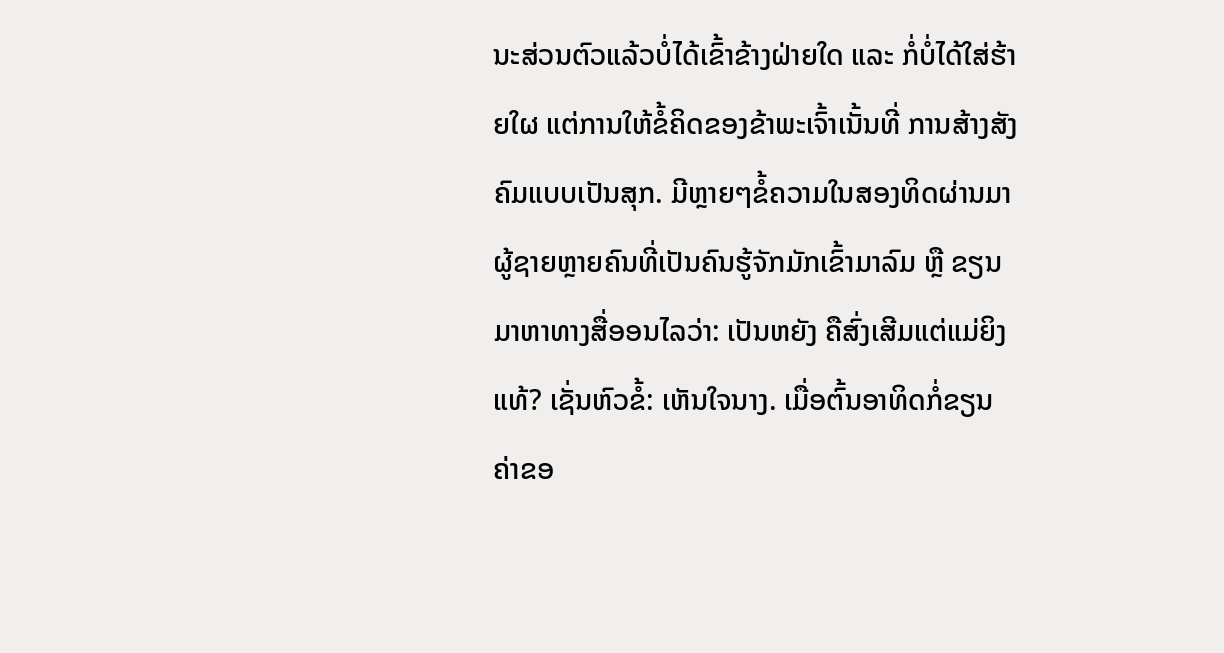ນະສ່ວນຕົວແລ້ວບໍ່ໄດ້ເຂົ້າຂ້າງຝ່າຍໃດ ແລະ ກໍ່ບໍ່ໄດ້ໃສ່ຮ້າຍໃຜ ແຕ່ການໃຫ້ຂໍ້ຄິດຂອງຂ້າພະເຈົ້າເນັ້ນທີ່ ການສ້າງສັງຄົມແບບເປັນສຸກ. ມີຫຼາຍໆຂໍ້ຄວາມໃນສອງທິດຜ່ານມາ ຜູ້ຊາຍຫຼາຍຄົນທີ່ເປັນຄົນຮູ້ຈັກມັກເຂົ້າມາລົມ ຫຼື ຂຽນມາຫາທາງສື່ອອນໄລວ່າ: ເປັນຫຍັງ ຄືສົ່ງເສີມແຕ່ແມ່ຍິງແທ້? ເຊັ່ນຫົວຂໍ້: ເຫັນໃຈນາງ. ເມື່ອຕົ້ນອາທິດກໍ່ຂຽນ ຄ່າຂອ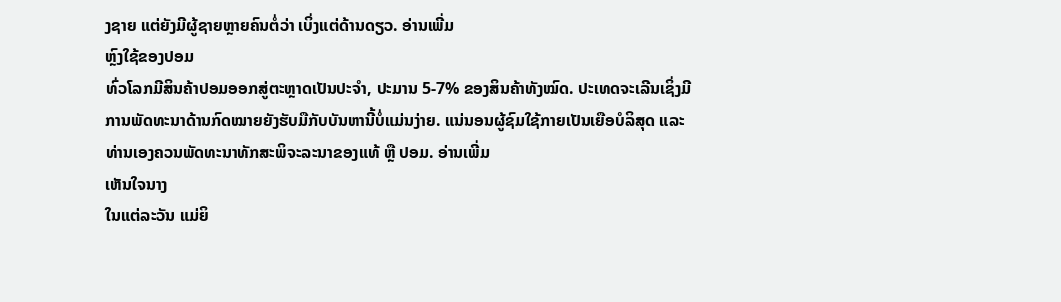ງຊາຍ ແຕ່ຍັງມີຜູ້ຊາຍຫຼາຍຄົນຕໍ່ວ່າ ເບິ່ງແຕ່ດ້ານດຽວ. ອ່ານເພີ່ມ
ຫຼົງໃຊ້ຂອງປອມ
ທົ່ວໂລກມີສິນຄ້າປອມອອກສູ່ຕະຫຼາດເປັນປະຈຳ, ປະມານ 5-7% ຂອງສິນຄ້າທັງໝົດ. ປະເທດຈະເລີນເຊິ່ງມີການພັດທະນາດ້ານກົດໝາຍຍັງຮັບມືກັບບັນຫານີ້ບໍ່ແມ່ນງ່າຍ. ແນ່ນອນຜູ້ຊົມໃຊ້ກາຍເປັນເຍືອບໍລິສຸດ ແລະ ທ່ານເອງຄວນພັດທະນາທັກສະພິຈະລະນາຂອງແທ້ ຫຼື ປອມ. ອ່ານເພີ່ມ
ເຫັນໃຈນາງ
ໃນແຕ່ລະວັນ ແມ່ຍິ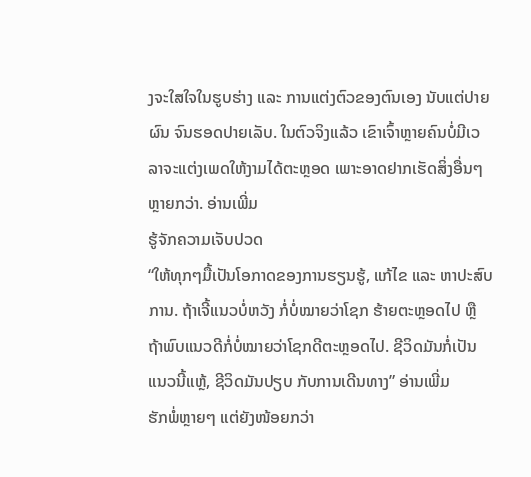ງຈະໃສໃຈໃນຮູບຮ່າງ ແລະ ການແຕ່ງຕົວຂອງຕົນເອງ ນັບແຕ່ປາຍຜົນ ຈົນຮອດປາຍເລັບ. ໃນຕົວຈິງແລ້ວ ເຂົາເຈົ້າຫຼາຍຄົນບໍ່ມີເວລາຈະແຕ່ງເພດໃຫ້ງາມໄດ້ຕະຫຼອດ ເພາະອາດຢາກເຮັດສິ່ງອື່ນໆຫຼາຍກວ່າ. ອ່ານເພີ່ມ
ຮູ້ຈັກຄວາມເຈັບປວດ
“ໃຫ້ທຸກໆມື້ເປັນໂອກາດຂອງການຮຽນຮູ້, ແກ້ໄຂ ແລະ ຫາປະສົບການ. ຖ້າເຈີ້ແນວບໍ່ຫວັງ ກໍ່ບໍ່ໝາຍວ່າໂຊກ ຮ້າຍຕະຫຼອດໄປ ຫຼື ຖ້າພົບແນວດີກໍ່ບໍ່ໝາຍວ່າໂຊກດີຕະຫຼອດໄປ. ຊີວິດມັນກໍ່ເປັນແນວນີ້ແຫຼ້, ຊີວິດມັນປຽບ ກັບການເດີນທາງ” ອ່ານເພີ່ມ
ຮັກພໍ່ຫຼາຍໆ ແຕ່ຍັງໜ້ອຍກວ່າ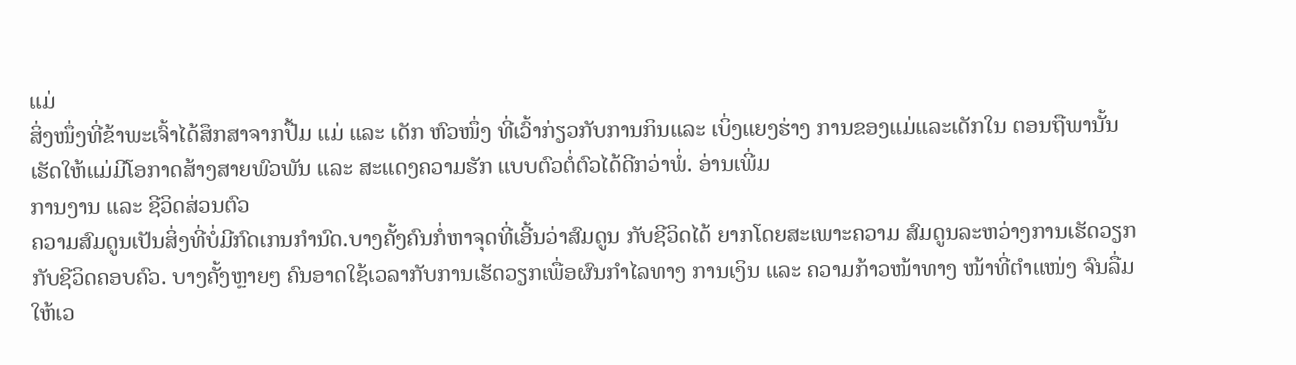ແມ່
ສິ່ງໜຶ່ງທີ່ຂ້າພະເຈົ້າໄດ້ສຶກສາຈາກປື້ມ ແມ່ ແລະ ເດັກ ຫົວໜຶ່ງ ທີ່ເວົ້າກ່ຽວກັບການກິນແລະ ເບິ່ງແຍງຮ່າງ ການຂອງແມ່ແລະເດັກໃນ ຕອນຖືພານັ້ນ ເຮັດໃຫ້ແມ່ມີໂອກາດສ້າງສາຍພົວພັນ ແລະ ສະແດງຄວາມຮັກ ແບບຕົວຕໍ່ຕົວໄດ້ດີກວ່າພໍ່. ອ່ານເພີ່ມ
ການງານ ແລະ ຊີວິດສ່ວນຕົວ
ຄວາມສົມດູນເປັນສິ່ງທີ່ບໍ່ມີກົດເກນກຳນົດ.ບາງຄັ້ງຄົນກໍ່ຫາຈຸດທີ່ເອີ້ນວ່າສົມດູນ ກັບຊີວິດໄດ້ ຍາກໂດຍສະເພາະຄວາມ ສົມດູນລະຫວ່າງການເຮັດວຽກ ກັບຊີວິດຄອບຄົວ. ບາງຄັ້ງຫຼາຍໆ ຄົນອາດໃຊ້ເວລາກັບການເຮັດວຽກເພື່ອຜົນກຳໄລທາງ ການເງິນ ແລະ ຄວາມກ້າວໜ້າທາງ ໜ້າທີ່ຕຳແໜ່ງ ຈົນລື່ມໃຫ້ເວ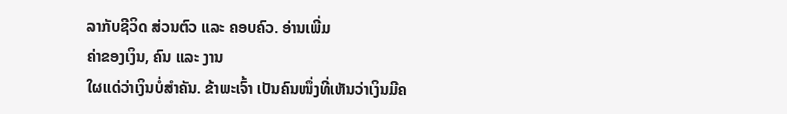ລາກັບຊີວິດ ສ່ວນຕົວ ແລະ ຄອບຄົວ. ອ່ານເພີ່ມ
ຄ່າຂອງເງິນ, ຄົນ ແລະ ງານ
ໃຜແດ່ວ່າເງິນບໍ່ສຳຄັນ. ຂ້າພະເຈົ້າ ເປັນຄົນໜຶ່ງທີ່ເຫັນວ່າເງິນມີຄ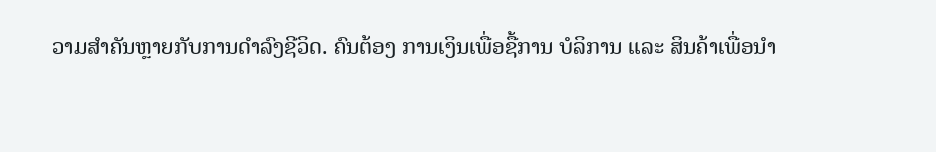ວາມສຳຄັນຫຼາຍກັບການດຳລົງຊີວິດ. ຄົນຕ້ອງ ການເງິນເພື່ອຊື້ການ ບໍລິການ ແລະ ສິນຄ້າເພື່ອນຳ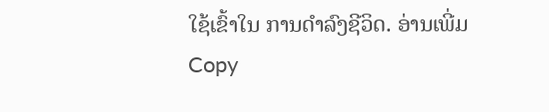ໃຊ້ເຂົ້າໃນ ການດຳລົງຊີວິດ. ອ່ານເພີ່ມ
Copy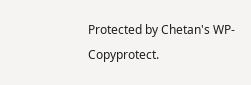Protected by Chetan's WP-Copyprotect.